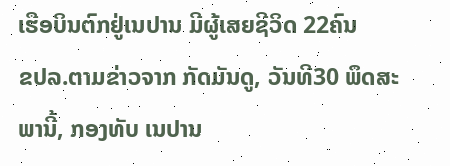ເຮືອບິນຕົກຢູ່ເນປານ ມີຜູ້ເສຍຊີວິດ 22ຄົນ
ຂປລ.ຕາມຂ່າວຈາກ ກັດມັນດູ, ວັນທີ30 ພຶດສະພານີ້, ກອງທັບ ເນປານ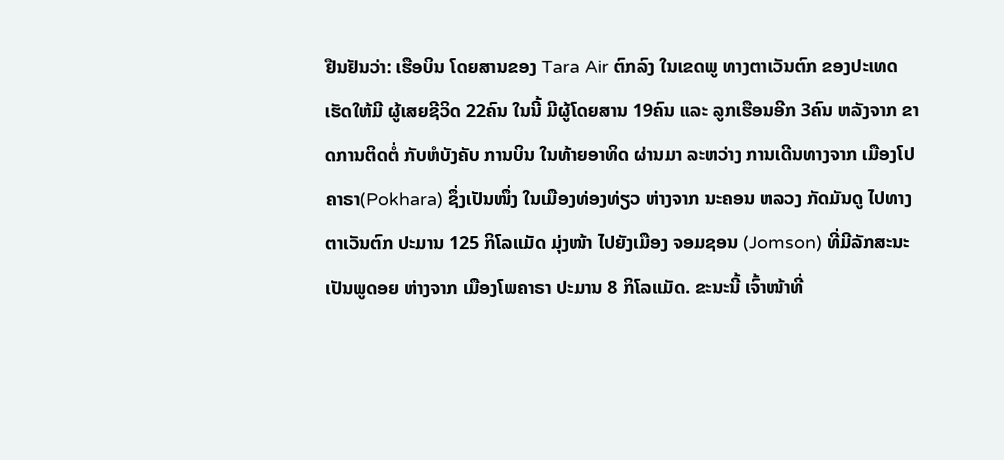ຢືນຢັນວ່າ: ເຮືອບິນ ໂດຍສານຂອງ Tara Air ຕົກລົງ ໃນເຂດພູ ທາງຕາເວັນຕົກ ຂອງປະເທດ ເຮັດໃຫ້ມີ ຜູ້ເສຍຊີວິດ 22ຄົນ ໃນນີ້ ມີຜູ້ໂດຍສານ 19ຄົນ ແລະ ລູກເຮືອນອີກ 3ຄົນ ຫລັງຈາກ ຂາດການຕິດຕໍ່ ກັບຫໍບັງຄັບ ການບິນ ໃນທ້າຍອາທິດ ຜ່ານມາ ລະຫວ່າງ ການເດີນທາງຈາກ ເມືອງໂປ
ຄາຣາ(Pokhara) ຊຶ່ງເປັນໜຶ່ງ ໃນເມືອງທ່ອງທ່ຽວ ຫ່າງຈາກ ນະຄອນ ຫລວງ ກັດມັນດູ ໄປທາງ ຕາເວັນຕົກ ປະມານ 125 ກິໂລແມັດ ມຸ່ງໜ້າ ໄປຍັງເມືອງ ຈອມຊອນ (Jomson) ທີ່ມີລັກສະນະ ເປັນພູດອຍ ຫ່າງຈາກ ເມືອງໂພຄາຣາ ປະມານ 8 ກິໂລແມັດ. ຂະນະນີ້ ເຈົ້າໜ້າທີ່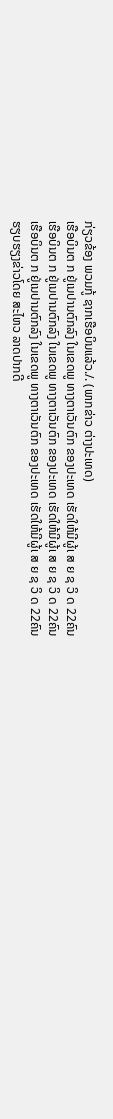ກ່ຽວຂ້ອງ ພວມກູ້ ຊາກເຮືອບິນແລ້ວ./. (ພາກຂ່າວ ຕ່າງປະເທດ)
ເຮືອບິນຕ ກ ຢູ່ເນປານຕົກລົງ ໃນເຂດພູ ທາງຕາເວັນຕົກ ຂອງປະເທດ ເຮັດໃຫ້ມີຜູ້ເ ສ ຍ ຊ ວິ ດ 22ຄົນ
ເຮືອບິນຕ ກ ຢູ່ເນປານຕົກລົງ ໃນເຂດພູ ທາງຕາເວັນຕົກ ຂອງປະເທດ ເຮັດໃຫ້ມີຜູ້ເ ສ ຍ ຊ ວິ ດ 22ຄົນ
ເຮືອບິນຕ ກ ຢູ່ເນປານຕົກລົງ ໃນເຂດພູ ທາງຕາເວັນຕົກ ຂອງປະເທດ ເຮັດໃຫ້ມີຜູ້ເ ສ ຍ ຊ ວິ ດ 22ຄົນ
ຮຽບຮຽງຂ່າວໂດຍ ສະໄຫວ ລາດປາກດີ